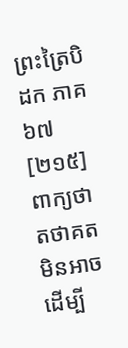ព្រះត្រៃបិដក ភាគ ៦៧
[២១៥] ពាក្យថា តថាគត មិនអាចដើម្បី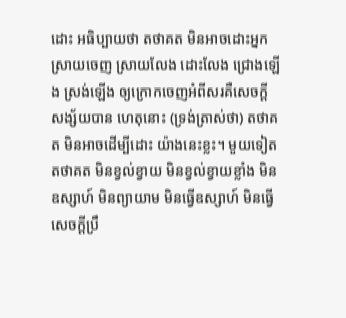ដោះ អធិប្បាយថា តថាគត មិនអាចដោះអ្នក ស្រាយចេញ ស្រាយលែង ដោះលែង ជ្រោងឡើង ស្រង់ឡើង ឲ្យក្រោកចេញអំពីសរគឺសេចក្តីសង្ស័យបាន ហេតុនោះ (ទ្រង់ត្រាស់ថា) តថាគត មិនអាចដើម្បីដោះ យ៉ាងនេះខ្លះ។ មួយទៀត តថាគត មិនខ្វល់ខ្វាយ មិនខ្វល់ខ្វាយខ្លាំង មិនឧស្សាហ៍ មិនព្យាយាម មិនធ្វើឧស្សាហ៍ មិនធ្វើសេចក្តីប្រឹ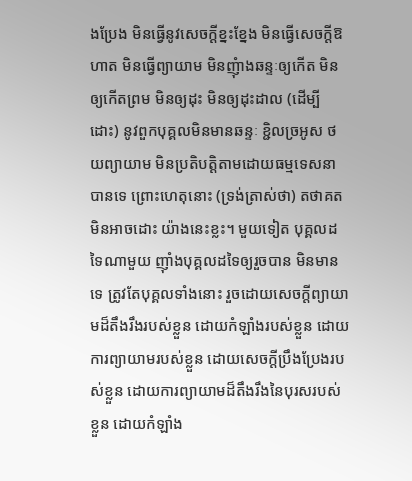ងប្រែង មិនធ្វើនូវសេចក្តីខ្នះខ្នែង មិនធ្វើសេចក្តីឱហាត មិនធ្វើព្យាយាម មិនញុំាងឆន្ទៈឲ្យកើត មិនឲ្យកើតព្រម មិនឲ្យដុះ មិនឲ្យដុះដាល (ដើម្បីដោះ) នូវពួកបុគ្គលមិនមានឆន្ទៈ ខ្ជិលច្រអូស ថយព្យាយាម មិនប្រតិបត្តិតាមដោយធម្មទេសនាបានទេ ព្រោះហេតុនោះ (ទ្រង់ត្រាស់ថា) តថាគត មិនអាចដោះ យ៉ាងនេះខ្លះ។ មួយទៀត បុគ្គលដទៃណាមួយ ញ៉ាំងបុគ្គលដទៃឲ្យរួចបាន មិនមានទេ ត្រូវតែបុគ្គលទាំងនោះ រួចដោយសេចក្តីព្យាយាមដ៏តឹងរឹងរបស់ខ្លួន ដោយកំឡាំងរបស់ខ្លួន ដោយការព្យាយាមរបស់ខ្លួន ដោយសេចក្តីប្រឹងប្រែងរបស់ខ្លួន ដោយការព្យាយាមដ៏តឹងរឹងនៃបុរសរបស់ខ្លួន ដោយកំឡាំង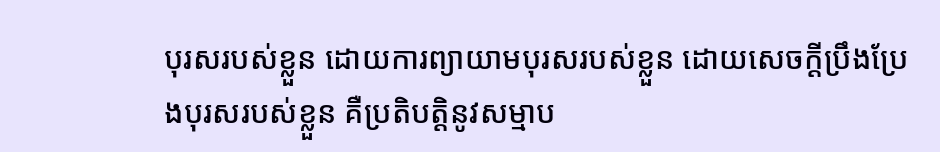បុរសរបស់ខ្លួន ដោយការព្យាយាមបុរសរបស់ខ្លួន ដោយសេចក្តីប្រឹងប្រែងបុរសរបស់ខ្លួន គឺប្រតិបត្តិនូវសម្មាប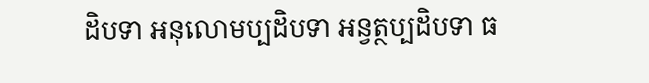ដិបទា អនុលោមប្បដិបទា អន្វត្ថប្បដិបទា ធ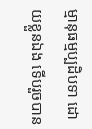ម្មានុធម្មប្បដិបទា ដោយខ្លួនឯង ទើបរួចបាន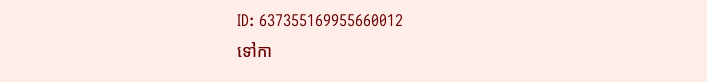ID: 637355169955660012
ទៅកា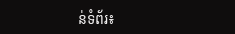ន់ទំព័រ៖